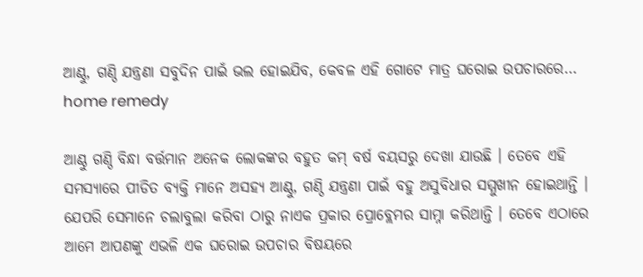ଆଣ୍ଠୁ, ଗଣ୍ଠି ଯନ୍ତ୍ରଣା ସବୁଦିନ ପାଇଁ ଭଲ ହୋଇଯିବ, କେବଳ ଏହି ଗୋଟେ ମାତ୍ର ଘରୋଇ ଉପଚାରରେ… home remedy

ଆଣ୍ଠୁ ଗଣ୍ଠି ବିନ୍ଧା ବର୍ତ୍ତମାନ ଅନେକ ଲୋକଙ୍କର ବହୁତ କମ୍ ବର୍ଷ ବୟସରୁ ଦେଖା ଯାଉଛି । ତେବେ ଏହି ସମସ୍ଯାରେ ପୀଡିତ ବ୍ୟକ୍ତି ମାନେ ଅସହ୍ୟ ଆଣ୍ଠୁ, ଗଣ୍ଠି ଯନ୍ତ୍ରଣା ପାଇଁ ବହୁ ଅସୁବିଧାର ସମ୍ମୁଖୀନ ହୋଇଥାନ୍ତି । ଯେପରି ସେମାନେ ଚଲାବୁଲା କରିବା ଠାରୁ ନାଏକ ପ୍ରକାର ପ୍ରୋବ୍ଲେମର ସାମ୍ନା କରିଥାନ୍ତି । ତେବେ ଏଠାରେ ଆମେ ଆପଣଙ୍କୁ ଏଭଳି ଏକ ଘରୋଇ ଉପଚାର ବିଷୟରେ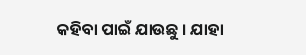କହିବା ପାଇଁ ଯାଉଛୁ । ଯାହା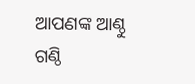ଆପଣଙ୍କ ଆଣ୍ଠୁ ଗଣ୍ଠି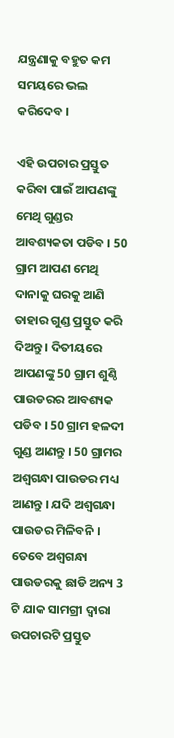ଯନ୍ତ୍ରଣାକୁ ବହୁତ କମ ସମୟରେ ଭଲ କରିଦେବ ।

ଏହି ଉପଚାର ପ୍ରସ୍ତୁତ କରିବା ପାଇଁ ଆପଣଙ୍କୁ ମେଥି ଗୁଣ୍ଡର ଆବଶ୍ୟକତା ପଡିବ । 50 ଗ୍ରାମ ଆପଣ ମେଥି ଦାନାକୁ ଘରକୁ ଆଣି ତାହାର ଗୁଣ୍ଡ ପ୍ରସ୍ତୁତ କରି ଦିଅନ୍ତୁ । ଦିତୀୟରେ ଆପଣଙ୍କୁ 50 ଗ୍ରାମ ଶୁଣ୍ଠି ପାଉଡରର ଆବଶ୍ୟକ ପଡିବ । 50 ଗ୍ରାମ ହଳଦୀ ଗୁଣ୍ଡ ଆଣନ୍ତୁ । 50 ଗ୍ରାମର ଅଶ୍ଵଗନ୍ଧା ପାଉଡର ମଧ୍ୟ ଆଣନ୍ତୁ । ଯଦି ଅଶ୍ଵଗନ୍ଧା ପାଉଡର ମିଳିବନି । ତେବେ ଅଶ୍ଵଗନ୍ଧା ପାଉଡରକୁ ଛାଡି ଅନ୍ୟ 3 ଟି ଯାକ ସାମଗ୍ରୀ ଦ୍ଵାରା ଉପଚାରଟି ପ୍ରସ୍ତୁତ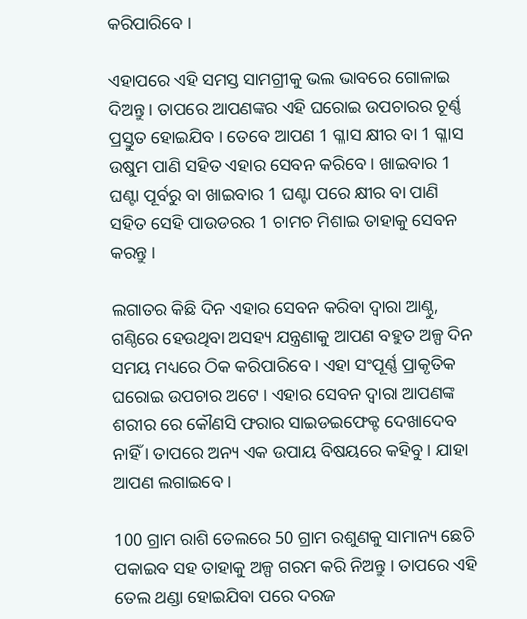କରିପାରିବେ ।

ଏହାପରେ ଏହି ସମସ୍ତ ସାମଗ୍ରୀକୁ ଭଲ ଭାବରେ ଗୋଳାଇ ଦିଅନ୍ତୁ । ତାପରେ ଆପଣଙ୍କର ଏହି ଘରୋଇ ଉପଚାରର ଚୂର୍ଣ୍ଣ ପ୍ରସ୍ତୁତ ହୋଇଯିବ । ତେବେ ଆପଣ 1 ଗ୍ଳାସ କ୍ଷୀର ବା 1 ଗ୍ଳାସ ଉଷୁମ ପାଣି ସହିତ ଏହାର ସେବନ କରିବେ । ଖାଇବାର 1 ଘଣ୍ଟା ପୂର୍ବରୁ ବା ଖାଇବାର 1 ଘଣ୍ଟା ପରେ କ୍ଷୀର ବା ପାଣି ସହିତ ସେହି ପାଉଡରର 1 ଚାମଚ ମିଶାଇ ତାହାକୁ ସେବନ କରନ୍ତୁ ।

ଲଗାତର କିଛି ଦିନ ଏହାର ସେବନ କରିବା ଦ୍ଵାରା ଆଣ୍ଠୁ, ଗଣ୍ଠିରେ ହେଉଥିବା ଅସହ୍ୟ ଯନ୍ତ୍ରଣାକୁ ଆପଣ ବହୁତ ଅଳ୍ପ ଦିନ ସମୟ ମଧ୍ୟରେ ଠିକ କରିପାରିବେ । ଏହା ସଂପୂର୍ଣ୍ଣ ପ୍ରାକୃତିକ ଘରୋଇ ଉପଚାର ଅଟେ । ଏହାର ସେବନ ଦ୍ଵାରା ଆପଣଙ୍କ ଶରୀର ରେ କୌଣସି ଫରାର ସାଇଡଇଫେକ୍ଟ ଦେଖାଦେବ ନାହିଁ । ତାପରେ ଅନ୍ୟ ଏକ ଉପାୟ ବିଷୟରେ କହିବୁ । ଯାହା ଆପଣ ଲଗାଇବେ ।

100 ଗ୍ରାମ ରାଶି ତେଲରେ 50 ଗ୍ରାମ ରଶୁଣକୁ ସାମାନ୍ୟ ଛେଚି ପକାଇବ ସହ ତାହାକୁ ଅଳ୍ପ ଗରମ କରି ନିଅନ୍ତୁ । ତାପରେ ଏହି ତେଲ ଥଣ୍ଡା ହୋଇଯିବା ପରେ ଦରଜ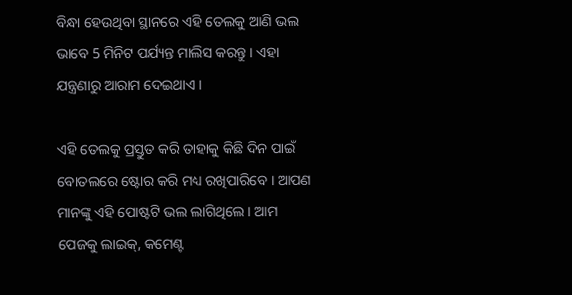ବିନ୍ଧା ହେଉଥିବା ସ୍ଥାନରେ ଏହି ତେଲକୁ ଆଣି ଭଲ ଭାବେ 5 ମିନିଟ ପର୍ଯ୍ୟନ୍ତ ମାଲିସ କରନ୍ତୁ । ଏହା ଯନ୍ତ୍ରଣାରୁ ଆରାମ ଦେଇଥାଏ ।

ଏହି ତେଲକୁ ପ୍ରସ୍ତୁତ କରି ତାହାକୁ କିଛି ଦିନ ପାଇଁ ବୋତଲରେ ଷ୍ଟୋର କରି ମଧ୍ୟ ରଖିପାରିବେ । ଆପଣ ମାନଙ୍କୁ ଏହି ପୋଷ୍ଟଟି ଭଲ ଲାଗିଥିଲେ । ଆମ ପେଜକୁ ଲାଇକ୍, କମେଣ୍ଟ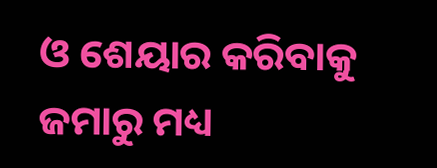ଓ ଶେୟାର କରିବାକୁ ଜମାରୁ ମଧ୍ୟ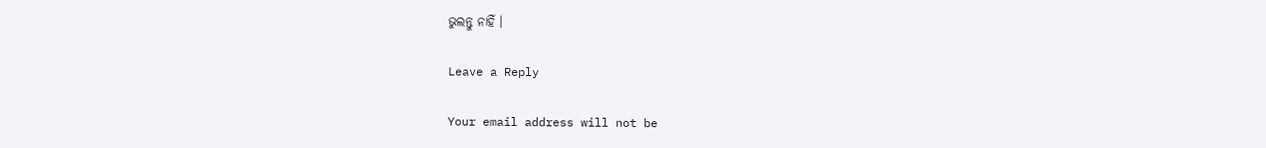ଭୁଲନ୍ତୁ ନାହିଁ ।

Leave a Reply

Your email address will not be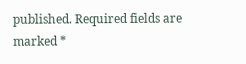published. Required fields are marked *